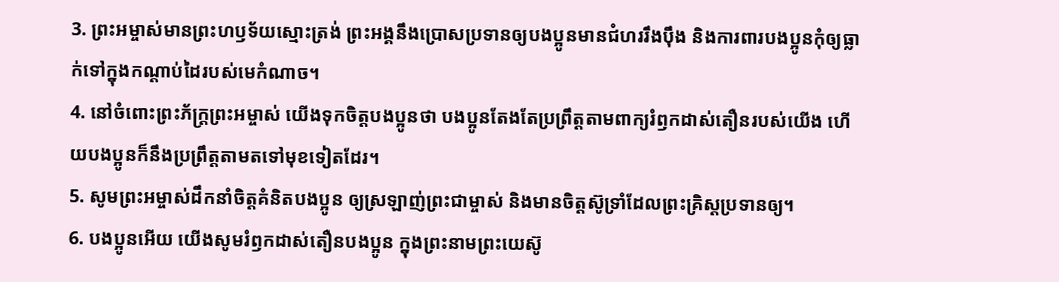3. ព្រះអម្ចាស់មានព្រះហឫទ័យស្មោះត្រង់ ព្រះអង្គនឹងប្រោសប្រទានឲ្យបងប្អូនមានជំហររឹងប៉ឹង និងការពារបងប្អូនកុំឲ្យធ្លាក់ទៅក្នុងកណ្ដាប់ដៃរបស់មេកំណាច។
4. នៅចំពោះព្រះភ័ក្ត្រព្រះអម្ចាស់ យើងទុកចិត្តបងប្អូនថា បងប្អូនតែងតែប្រព្រឹត្តតាមពាក្យរំឭកដាស់តឿនរបស់យើង ហើយបងប្អូនក៏នឹងប្រព្រឹត្តតាមតទៅមុខទៀតដែរ។
5. សូមព្រះអម្ចាស់ដឹកនាំចិត្តគំនិតបងប្អូន ឲ្យស្រឡាញ់ព្រះជាម្ចាស់ និងមានចិត្តស៊ូទ្រាំដែលព្រះគ្រិស្ដប្រទានឲ្យ។
6. បងប្អូនអើយ យើងសូមរំឭកដាស់តឿនបងប្អូន ក្នុងព្រះនាមព្រះយេស៊ូ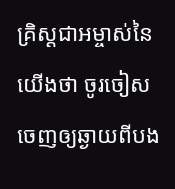គ្រិស្ដជាអម្ចាស់នៃយើងថា ចូរចៀសចេញឲ្យឆ្ងាយពីបង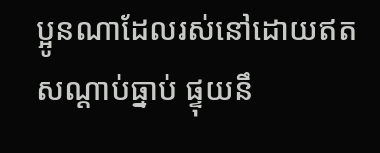ប្អូនណាដែលរស់នៅដោយឥតសណ្ដាប់ធ្នាប់ ផ្ទុយនឹ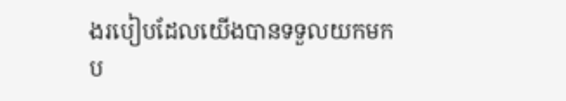ងរបៀបដែលយើងបានទទួលយកមកប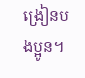ង្រៀនបងប្អូន។